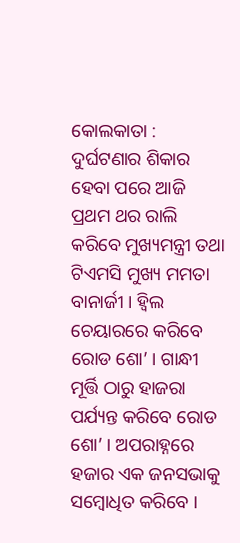କୋଲକାତା : ଦୁର୍ଘଟଣାର ଶିକାର ହେବା ପରେ ଆଜି ପ୍ରଥମ ଥର ରାଲି କରିବେ ମୁଖ୍ୟମନ୍ତ୍ରୀ ତଥା ଟିଏମସି ମୁଖ୍ୟ ମମତା ବାନାର୍ଜୀ । ହ୍ବିଲ ଚେୟାରରେ କରିବେ ରୋଡ ଶୋ’ । ଗାନ୍ଧୀ ମୂର୍ତ୍ତି ଠାରୁ ହାଜରା ପର୍ଯ୍ୟନ୍ତ କରିବେ ରୋଡ ଶୋ’ । ଅପରାହ୍ନରେ ହଜାର ଏକ ଜନସଭାକୁ ସମ୍ବୋଧିତ କରିବେ ।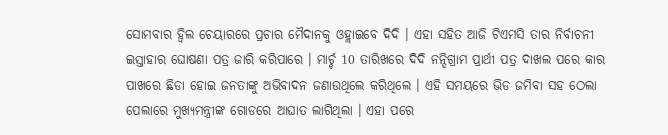ସୋମବାର ହ୍ବିଲ ଚେୟାରରେ ପ୍ରଚାର ମୈଦାନକୁ ଓହ୍ଲାଇବେ ଦିଦି । ଏହା ସହିତ ଆଜି ଟିଏମସି ତାର ନିର୍ବାଚନୀ ଇସ୍ତାହାର ଘୋଷଣା ପତ୍ର ଜାରି କରିପାରେ । ମାର୍ଚ୍ଚ 10 ତାରିଖରେ ଦିଦି ନନ୍ଦିଗ୍ରାମ ପ୍ରାର୍ଥୀ ପତ୍ର ଦାଖଲ ପରେ କାର ପାଖରେ ଛିଡା ହୋଇ ଜନତାଙ୍କୁ ଅଭିବାଦନ ଜଣାଉଥିଲେ କରିଥିଲେ । ଏହି ସମୟରେ ଭିଡ ଜମିବା ସହ ଠେଲା ପେଲାରେ ମୁଖ୍ୟମନ୍ତ୍ରୀଙ୍କ ଗୋଡରେ ଆଘାତ ଲାଗିଥିଲା । ଏହା ପରେ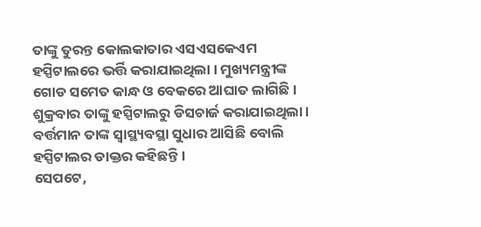ତାଙ୍କୁ ତୁରନ୍ତ କୋଲକାତାର ଏସଏସକେଏମ ହସ୍ପିଟାଲରେ ଭର୍ତ୍ତି କରାଯାଇଥିଲା । ମୁଖ୍ୟମନ୍ତ୍ରୀଙ୍କ ଗୋଡ ସମେତ କାନ୍ଧ ଓ ବେକରେ ଆଘାତ ଲାଗିଛି । ଶୁକ୍ରବାର ତାଙ୍କୁ ହସ୍ପିଟାଲରୁ ଡିସଚାର୍ଜ କରାଯାଇଥିଲା । ବର୍ତ୍ତମାନ ତାଙ୍କ ସ୍ବାସ୍ଥ୍ୟବସ୍ଥା ସୁଧାର ଆସିଛି ବୋଲି ହସ୍ପିଟାଲର ଡାକ୍ତର କହିଛନ୍ତି ।
ସେପଟେ,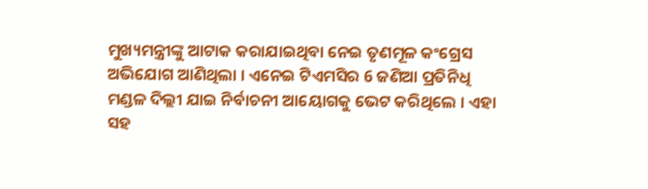ମୁଖ୍ୟମନ୍ତ୍ରୀଙ୍କୁ ଆଟାକ କରାଯାଇଥିବା ନେଇ ତୃଣମୂଳ କଂଗ୍ରେସ ଅଭିଯୋଗ ଆଣିଥିଲା । ଏନେଇ ଟିଏମସିର 6 ଜଣିଆ ପ୍ରତିନିଧି ମଣ୍ଡଳ ଦିଲ୍ଲୀ ଯାଇ ନିର୍ବାଚନୀ ଆୟୋଗକୁ ଭେଟ କରିଥିଲେ । ଏହା ସହ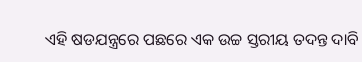ଏହି ଷଡଯନ୍ତ୍ରରେ ପଛରେ ଏକ ଉଚ୍ଚ ସ୍ତରୀୟ ତଦନ୍ତ ଦାବି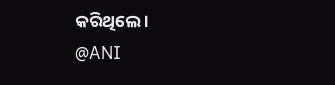କରିଥିଲେ ।
@ANI